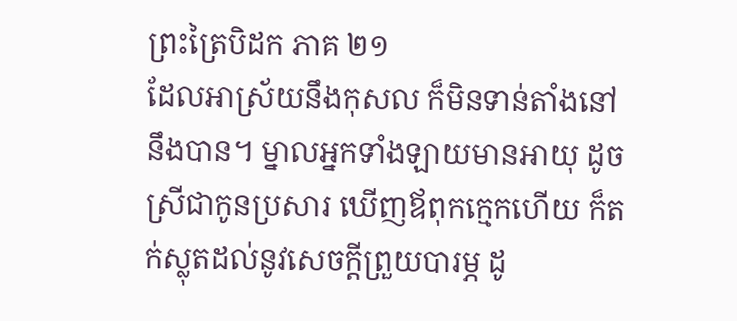ព្រះត្រៃបិដក ភាគ ២១
ដែលអាស្រ័យនឹងកុសល ក៏មិនទាន់តាំងនៅនឹងបាន។ ម្នាលអ្នកទាំងឡាយមានអាយុ ដូចស្រីជាកូនប្រសារ ឃើញឪពុកក្មេកហើយ ក៏តក់ស្លុតដល់នូវសេចក្តីព្រួយបារម្ភ ដូ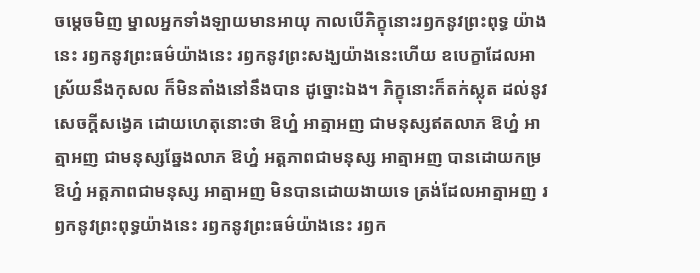ចម្តេចមិញ ម្នាលអ្នកទាំងឡាយមានអាយុ កាលបើភិក្ខុនោះរឭកនូវព្រះពុទ្ធ យ៉ាងនេះ រឭកនូវព្រះធម៌យ៉ាងនេះ រឭកនូវព្រះសង្ឃយ៉ាងនេះហើយ ឧបេក្ខាដែលអាស្រ័យនឹងកុសល ក៏មិនតាំងនៅនឹងបាន ដូច្នោះឯង។ ភិក្ខុនោះក៏តក់ស្លុត ដល់នូវសេចក្តីសង្វេគ ដោយហេតុនោះថា ឱហ្ន៎ អាត្មាអញ ជាមនុស្សឥតលាភ ឱហ្ន៎ អាត្មាអញ ជាមនុស្សឆ្នែងលាភ ឱហ្ន៎ អត្តភាពជាមនុស្ស អាត្មាអញ បានដោយកម្រ ឱហ្ន៎ អត្តភាពជាមនុស្ស អាត្មាអញ មិនបានដោយងាយទេ ត្រង់ដែលអាត្មាអញ រឭកនូវព្រះពុទ្ធយ៉ាងនេះ រឭកនូវព្រះធម៌យ៉ាងនេះ រឭក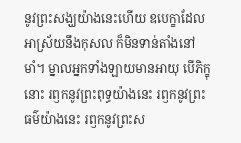នូវព្រះសង្ឃយ៉ាងនេះហើយ ឧបេក្ខាដែលអាស្រ័យនឹងកុសល ក៏មិនទាន់តាំងនៅមាំ។ ម្នាលអ្នកទាំងឡាយមានអាយុ បើភិក្ខុនោះ រឭកនូវព្រះពុទ្ធយ៉ាងនេះ រឭកនូវព្រះធម៌យ៉ាងនេះ រឭកនូវព្រះស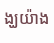ង្ឃយ៉ាង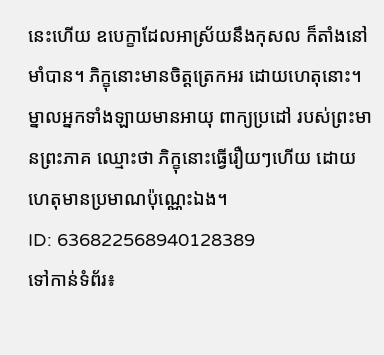នេះហើយ ឧបេក្ខាដែលអាស្រ័យនឹងកុសល ក៏តាំងនៅមាំបាន។ ភិក្ខុនោះមានចិត្តត្រេកអរ ដោយហេតុនោះ។ ម្នាលអ្នកទាំងឡាយមានអាយុ ពាក្យប្រដៅ របស់ព្រះមានព្រះភាគ ឈ្មោះថា ភិក្ខុនោះធ្វើរឿយៗហើយ ដោយហេតុមានប្រមាណប៉ុណ្ណេះឯង។
ID: 636822568940128389
ទៅកាន់ទំព័រ៖